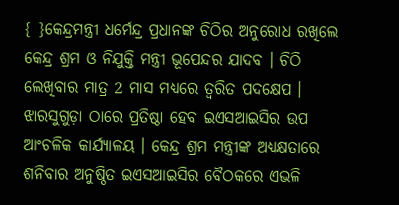{ }କେନ୍ଦ୍ରମନ୍ତ୍ରୀ ଧର୍ମେନ୍ଦ୍ର ପ୍ରଧାନଙ୍କ ଚିଠିର ଅନୁରୋଧ ରଖିଲେ କେନ୍ଦ୍ର ଶ୍ରମ ଓ ନିଯୁକ୍ତି ମନ୍ତ୍ରୀ ଭୂପେନ୍ଦର ଯାଦବ । ଚିଠି ଲେଖିବାର ମାତ୍ର 2 ମାସ ମଧ୍ୟରେ ତ୍ୱରିତ ପଦକ୍ଷେପ । ଝାରସୁଗୁଡ଼ା ଠାରେ ପ୍ରତିଷ୍ଠା ହେବ ଇଏସଆଇସିର ଉପ ଆଂଚଳିକ କାର୍ଯ୍ୟାଳୟ । କେନ୍ଦ୍ର ଶ୍ରମ ମନ୍ତ୍ରୀଙ୍କ ଅଧ୍ୟକ୍ଷତାରେ ଶନିବାର ଅନୁଷ୍ଠିତ ଇଏସଆଇସିର ବୈଠକରେ ଏଭଳି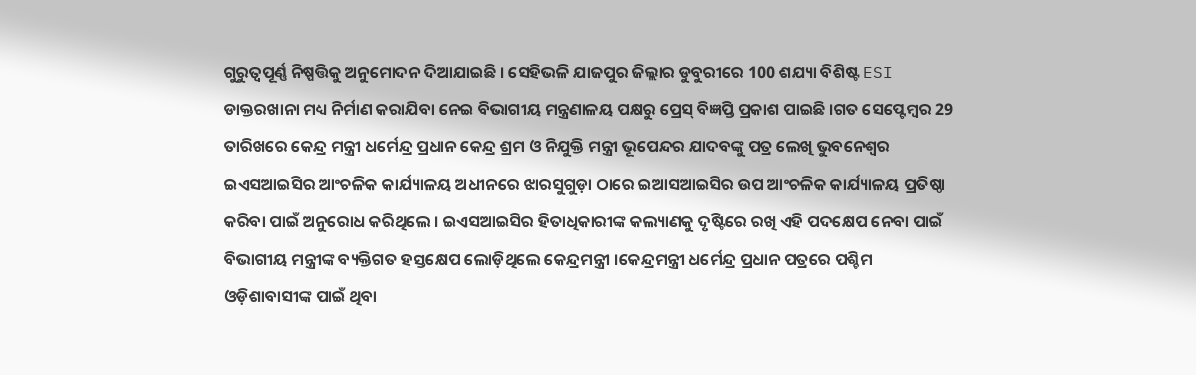ଗୁରୁତ୍ୱପୂର୍ଣ୍ଣ ନିଷ୍ପତ୍ତିକୁ ଅନୁମୋଦନ ଦିଆଯାଇଛି । ସେହିଭଳି ଯାଜପୁର ଜିଲ୍ଲାର ଡୁବୁରୀରେ 100 ଶଯ୍ୟା ବିଶିଷ୍ଟ ESI ଡାକ୍ତରଖାନା ମଧ୍ୟ ନିର୍ମାଣ କରାଯିବା ନେଇ ବିଭାଗୀୟ ମନ୍ତ୍ରଣାଳୟ ପକ୍ଷରୁ ପ୍ରେସ୍ ବିଜ୍ଞପ୍ତି ପ୍ରକାଶ ପାଇଛି ।ଗତ ସେପ୍ଟେମ୍ବର 29 ତାରିଖରେ କେନ୍ଦ୍ର ମନ୍ତ୍ରୀ ଧର୍ମେନ୍ଦ୍ର ପ୍ରଧାନ କେନ୍ଦ୍ର ଶ୍ରମ ଓ ନିଯୁକ୍ତି ମନ୍ତ୍ରୀ ଭୂପେନ୍ଦର ଯାଦବଙ୍କୁ ପତ୍ର ଲେଖି ଭୁବନେଶ୍ୱର ଇଏସଆଇସିର ଆଂଚଳିକ କାର୍ଯ୍ୟାଳୟ ଅଧୀନରେ ଝାରସୁଗୁଡ଼ା ଠାରେ ଇଆସଆଇସିର ଉପ ଆଂଚଳିକ କାର୍ଯ୍ୟାଳୟ ପ୍ରତିଷ୍ଠା କରିବା ପାଇଁ ଅନୁରୋଧ କରିଥିଲେ । ଇଏସଆଇସିର ହିତାଧିକାରୀଙ୍କ କଲ୍ୟାଣକୁ ଦୃଷ୍ଟିରେ ରଖି ଏହି ପଦକ୍ଷେପ ନେବା ପାଇଁ ବିଭାଗୀୟ ମନ୍ତ୍ରୀଙ୍କ ବ୍ୟକ୍ତିଗତ ହସ୍ତକ୍ଷେପ ଲୋଡ଼ିଥିଲେ କେନ୍ଦ୍ରମନ୍ତ୍ରୀ ।କେନ୍ଦ୍ରମନ୍ତ୍ରୀ ଧର୍ମେନ୍ଦ୍ର ପ୍ରଧାନ ପତ୍ରରେ ପଶ୍ଚିମ ଓଡ଼ିଶାବାସୀଙ୍କ ପାଇଁ ଥିବା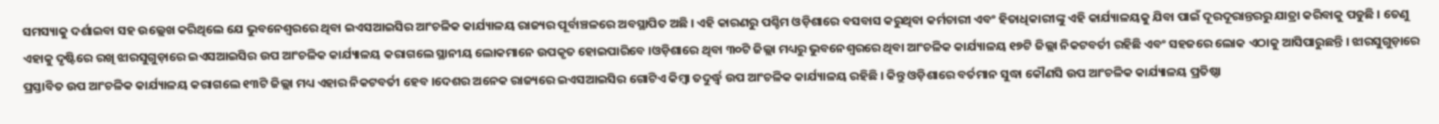ସମସ୍ୟାକୁ ଦର୍ଶାଇବା ସହ ଉଲ୍ଲେଖ କରିଥିଲେ ଯେ ଭୁବନେଶ୍ୱରରେ ଥିବା ଇଏସଆଇସିର ଆଂଚଳିକ କାର୍ଯ୍ୟାଳୟ ରାଜ୍ୟର ପୂର୍ବାଞ୍ଚଳରେ ଅବସ୍ଥାପିତ ଅଛି । ଏହି କାରଣରୁ ପଶ୍ଚିମ ଓଡ଼ିଶାରେ ବସବାସ କରୁଥିବା କର୍ମଚାରୀ ଏବଂ ହିତାଧିକାରୀଙ୍କୁ ଏହି କାର୍ଯ୍ୟାଳୟକୁ ଯିବା ପାଇଁ ଦୂରଦୂରାନ୍ତରରୁ ଯାତ୍ରା କରିବାକୁ ପଡୁଛି । ତେଣୁ ଏହାକୁ ଦୃଷ୍ଟିରେ ରଖି ଝାରସୁଗୁଡ଼ାରେ ଇଏସଆଇସିର ଉପ ଆଂଚଳିକ କାର୍ଯ୍ୟାଳୟ କରାଗଲେ ସ୍ଥାନୀୟ ଲୋକମାନେ ଉପକୃତ ହୋଇପାରିବେ ।ଓଡ଼ିଶାରେ ଥିବା ୩୦ଟି ଜିଲ୍ଲା ମଧ୍ୟରୁ ଭୁବନେଶ୍ୱରରେ ଥିବା ଆଂଚଳିକ କାର୍ଯ୍ୟାଳୟ ୧୭ଟି ଜିଲ୍ଲା ନିକଟବର୍ତୀ ରହିଛି ଏବଂ ସହଜରେ ଲୋକ ଏଠାକୁ ଆସିପାରୁଛନ୍ତି । ଝାରସୁଗୁଡ଼ାରେ ପ୍ରସ୍ତାବିତ ଉପ ଆଂଚଳିକ କାର୍ଯ୍ୟାଳୟ କରାଗଲେ ୧୩ଟି ଜିଲ୍ଲା ମଧ୍ୟ ଏହାର ନିକଟବର୍ତୀ ହେବ ।ଦେଶର ଅନେକ ରାଜ୍ୟରେ ଇଏସଆଇସିର ଗୋଟିଏ କିମ୍ବା ତଦୁର୍ଦ୍ଧ୍ୱ ଉପ ଆଂଚଳିକ କାର୍ଯ୍ୟାଳୟ ରହିଛି । କିନ୍ତୁ ଓଡ଼ିଶାରେ ବର୍ତମାନ ସୁଦ୍ଧା କୌଣସି ଉପ ଆଂଚଳିକ କାର୍ଯ୍ୟାଳୟ ପ୍ରତିଷ୍ଠା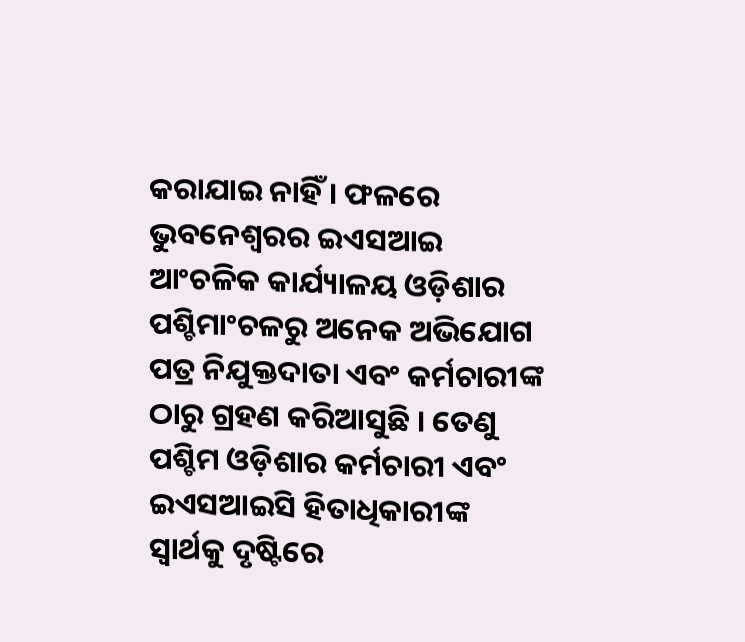କରାଯାଇ ନାହିଁ । ଫଳରେ ଭୁବନେଶ୍ୱରର ଇଏସଆଇ ଆଂଚଳିକ କାର୍ଯ୍ୟାଳୟ ଓଡ଼ିଶାର ପଶ୍ଚିମାଂଚଳରୁ ଅନେକ ଅଭିଯୋଗ ପତ୍ର ନିଯୁକ୍ତଦାତା ଏବଂ କର୍ମଚାରୀଙ୍କ ଠାରୁ ଗ୍ରହଣ କରିଆସୁଛି । ତେଣୁ ପଶ୍ଚିମ ଓଡ଼ିଶାର କର୍ମଚାରୀ ଏବଂ ଇଏସଆଇସି ହିତାଧିକାରୀଙ୍କ ସ୍ୱାର୍ଥକୁ ଦୃଷ୍ଟିରେ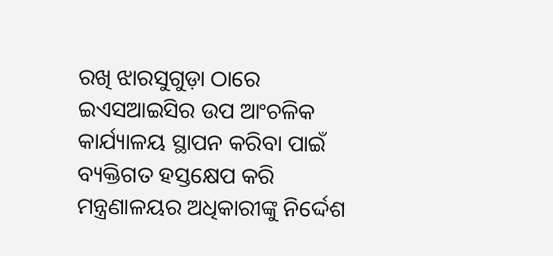ରଖି ଝାରସୁଗୁଡ଼ା ଠାରେ ଇଏସଆଇସିର ଉପ ଆଂଚଳିକ କାର୍ଯ୍ୟାଳୟ ସ୍ଥାପନ କରିବା ପାଇଁ ବ୍ୟକ୍ତିଗତ ହସ୍ତକ୍ଷେପ କରି ମନ୍ତ୍ରଣାଳୟର ଅଧିକାରୀଙ୍କୁ ନିର୍ଦ୍ଦେଶ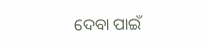ଦେବା ପାଇଁ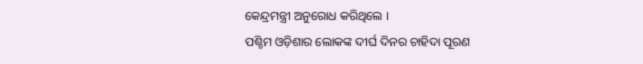କେନ୍ଦ୍ରମନ୍ତ୍ରୀ ଅନୁରୋଧ କରିଥିଲେ ।
ପଶ୍ଚିମ ଓଡ଼ିଶାର ଲୋକଙ୍କ ଦୀର୍ଘ ଦିନର ଚାହିଦା ପୂରଣ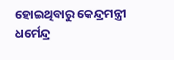ହୋଇଥିବାରୁ କେନ୍ଦ୍ରମନ୍ତ୍ରୀ ଧର୍ମେନ୍ଦ୍ର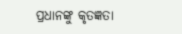ପ୍ରଧାନଙ୍କୁ କୃତଜ୍ଞତା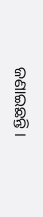ଜଣାଇଛନ୍ତି ।